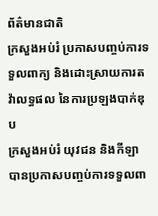ព័ត៌មានជាតិ
ក្រសួងអប់រំ ប្រកាសបញ្ចប់ការទទួលពាក្យ និងដោះស្រាយការតវ៉ាលទ្ធផល នៃការប្រឡងបាក់ឌុប
ក្រសួងអប់រំ យុវជន និងកីឡា បានប្រកាសបញ្ចប់ការទទួលពា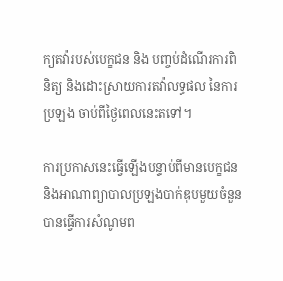ក្យតវ៉ារបស់បេក្ខជន និង បញ្ចប់ដំណើរការពិនិត្យ និងដោះស្រាយការតវ៉ាលទ្ធផល នៃការប្រឡង ចាប់ពីថ្ងៃពេលនេះតទៅ។

ការប្រកាសនេះធ្វើឡើងបន្ទាប់ពីមានបេក្ខជន និងអាណាព្យាបាលប្រឡងបាក់ឌុបមួយចំនួន បានធ្វើការសំណូមព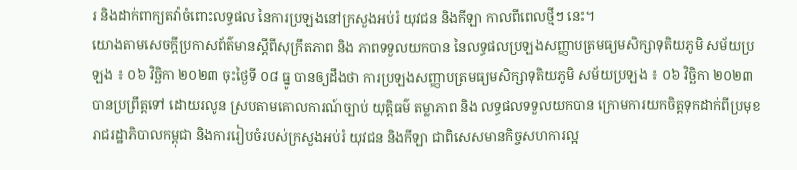រ និងដាក់ពាក្យតវ៉ាចំពោះលទ្ធផល នៃការប្រឡងនៅក្រសួងអប់រំ យុវជន និងកីឡា កាលពីពេលថ្មីៗ នេះ។
យោងតាមសេចក្ដីប្រកាសព័ត៌មានស្តីពីសុក្រឹតភាព និង ភាពទទួលយកបាន នៃលទ្ធផលប្រឡងសញ្ញាបត្រមធ្យមសិក្សាទុតិយភូមិ សម័យប្រឡង ៖ ០៦ វិច្ឆិកា ២០២៣ ចុះថ្ងៃទី ០៨ ធ្នូ បានឲ្យដឹងថា ការប្រឡងសញ្ញាបត្រមធ្យមសិក្សាទុតិយភូមិ សម័យប្រឡង ៖ ០៦ វិច្ឆិកា ២០២៣ បានប្រព្រឹត្តទៅ ដោយរលូន ស្របតាមគោលការណ៍ច្បាប់ យុត្តិធម៌ តម្លាភាព និង លទ្ធផលទទួលយកបាន ក្រោមការយកចិត្តទុកដាក់ពីប្រមុខរាជរដ្ឋាភិបាលកម្ពុជា និងការរៀបចំរបស់ក្រសួងអប់រំ យុវជន និងកីឡា ជាពិសេសមានកិច្ចសហការល្អ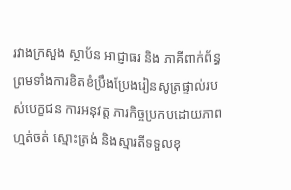រវាងក្រសួង ស្ថាប័ន អាជ្ញាធរ និង ភាគីពាក់ព័ន្ធ ព្រមទាំងការខិតខំប្រឹងប្រែងរៀនសូត្រផ្ទាល់របស់បេក្ខជន ការអនុវត្ត ភារកិច្ចប្រកបដោយភាពហ្មត់ចត់ ស្មោះត្រង់ និងស្មារតីទទួលខុ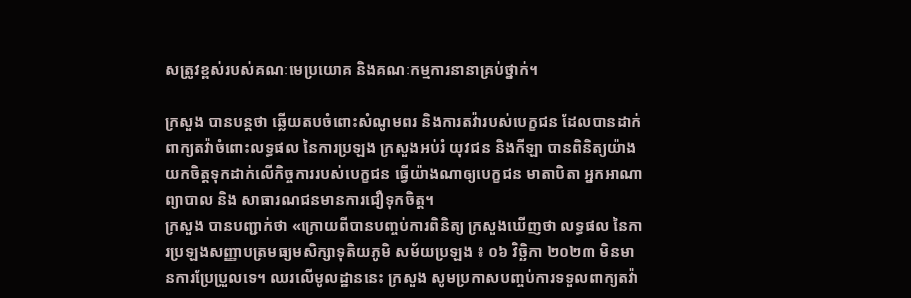សត្រូវខ្ពស់របស់គណៈមេប្រយោគ និងគណៈកម្មការនានាគ្រប់ថ្នាក់។

ក្រសួង បានបន្តថា ឆ្លើយតបចំពោះសំណូមពរ និងការតវ៉ារបស់បេក្ខជន ដែលបានដាក់ពាក្យតវ៉ាចំពោះលទ្ធផល នៃការប្រឡង ក្រសួងអប់រំ យុវជន និងកីឡា បានពិនិត្យយ៉ាងយកចិត្តទុកដាក់លើកិច្ចការរបស់បេក្ខជន ធ្វើយ៉ាងណាឲ្យបេក្ខជន មាតាបិតា អ្នកអាណាព្យាបាល និង សាធារណជនមានការជឿទុកចិត្ត។
ក្រសួង បានបញ្ជាក់ថា «ក្រោយពីបានបញ្ចប់ការពិនិត្យ ក្រសួងឃើញថា លទ្ធផល នៃការប្រឡងសញ្ញាបត្រមធ្យមសិក្សាទុតិយភូមិ សម័យប្រឡង ៖ ០៦ វិច្ឆិកា ២០២៣ មិនមានការប្រែប្រួលទេ។ ឈរលើមូលដ្ឋាននេះ ក្រសួង សូមប្រកាសបញ្ចប់ការទទួលពាក្យតវ៉ា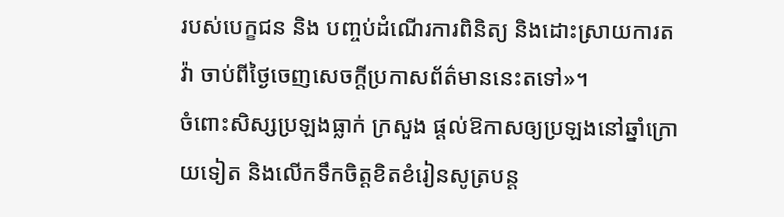របស់បេក្ខជន និង បញ្ចប់ដំណើរការពិនិត្យ និងដោះស្រាយការតវ៉ា ចាប់ពីថ្ងៃចេញសេចក្ដីប្រកាសព័ត៌មាននេះតទៅ»។
ចំពោះសិស្សប្រឡងធ្លាក់ ក្រសួង ផ្តល់ឱកាសឲ្យប្រឡងនៅឆ្នាំក្រោយទៀត និងលើកទឹកចិត្តខិតខំរៀនសូត្របន្ត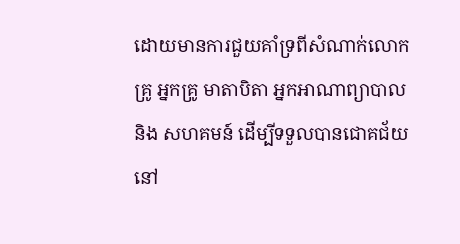ដោយមានការជួយគាំទ្រពីសំណាក់លោកគ្រូ អ្នកគ្រូ មាតាបិតា អ្នកអាណាព្យាបាល និង សហគមន៍ ដើម្បីទទួលបានជោគជ័យនៅ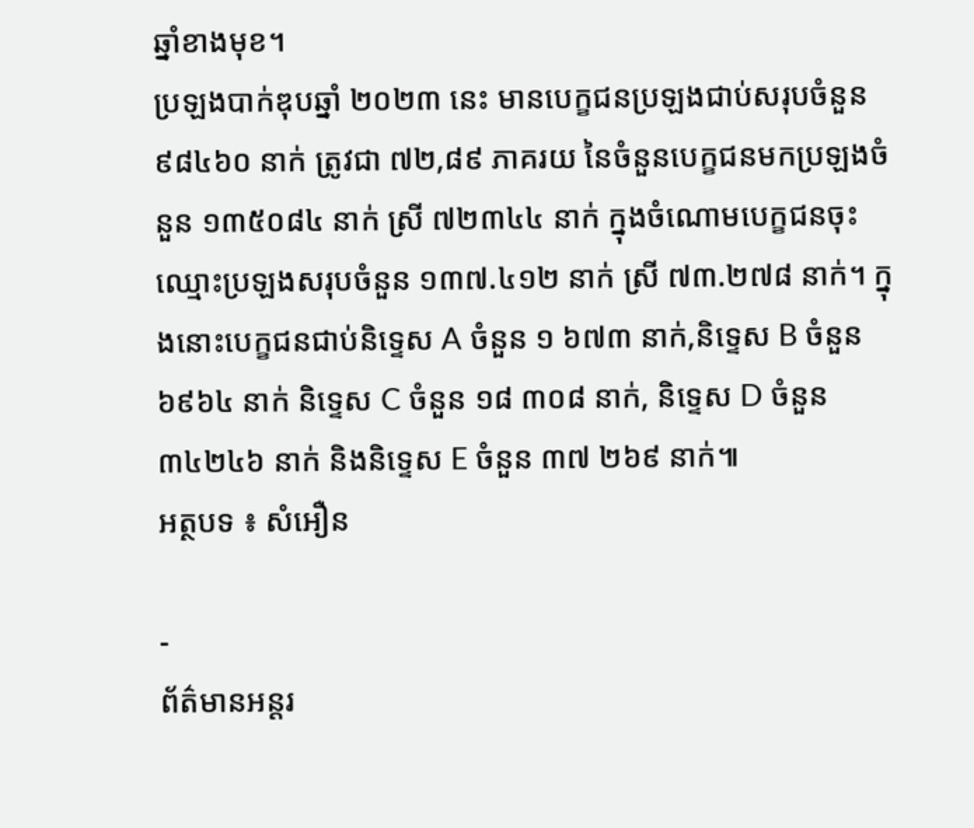ឆ្នាំខាងមុខ។
ប្រឡងបាក់ឌុបឆ្នាំ ២០២៣ នេះ មានបេក្ខជនប្រឡងជាប់សរុបចំនួន ៩៨៤៦០ នាក់ ត្រូវជា ៧២,៨៩ ភាគរយ នៃចំនួនបេក្ខជនមកប្រឡងចំនួន ១៣៥០៨៤ នាក់ ស្រី ៧២៣៤៤ នាក់ ក្នុងចំណោមបេក្ខជនចុះឈ្មោះប្រឡងសរុបចំនួន ១៣៧.៤១២ នាក់ ស្រី ៧៣.២៧៨ នាក់។ ក្នុងនោះបេក្ខជនជាប់និទ្ទេស A ចំនួន ១ ៦៧៣ នាក់,និទ្ទេស B ចំនួន ៦៩៦៤ នាក់ និទ្ទេស C ចំនួន ១៨ ៣០៨ នាក់, និទ្ទេស D ចំនួន ៣៤២៤៦ នាក់ និងនិទ្ទេស E ចំនួន ៣៧ ២៦៩ នាក់៕
អត្ថបទ ៖ សំអឿន

-
ព័ត៌មានអន្ដរ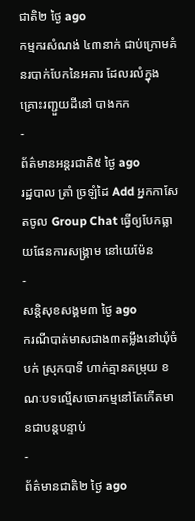ជាតិ២ ថ្ងៃ ago
កម្មករសំណង់ ៤៣នាក់ ជាប់ក្រោមគំនរបាក់បែកនៃអគារ ដែលរលំក្នុងគ្រោះរញ្ជួយដីនៅ បាងកក
-
ព័ត៌មានអន្ដរជាតិ៥ ថ្ងៃ ago
រដ្ឋបាល ត្រាំ ច្រឡំដៃ Add អ្នកកាសែតចូល Group Chat ធ្វើឲ្យបែកធ្លាយផែនការសង្គ្រាម នៅយេម៉ែន
-
សន្តិសុខសង្គម៣ ថ្ងៃ ago
ករណីបាត់មាសជាង៣តម្លឹងនៅឃុំចំបក់ ស្រុកបាទី ហាក់គ្មានតម្រុយ ខណៈបទល្មើសចោរកម្មនៅតែកើតមានជាបន្តបន្ទាប់
-
ព័ត៌មានជាតិ២ ថ្ងៃ ago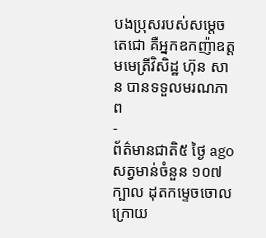បងប្រុសរបស់សម្ដេចតេជោ គឺអ្នកឧកញ៉ាឧត្តមមេត្រីវិសិដ្ឋ ហ៊ុន សាន បានទទួលមរណភាព
-
ព័ត៌មានជាតិ៥ ថ្ងៃ ago
សត្វមាន់ចំនួន ១០៧ ក្បាល ដុតកម្ទេចចោល ក្រោយ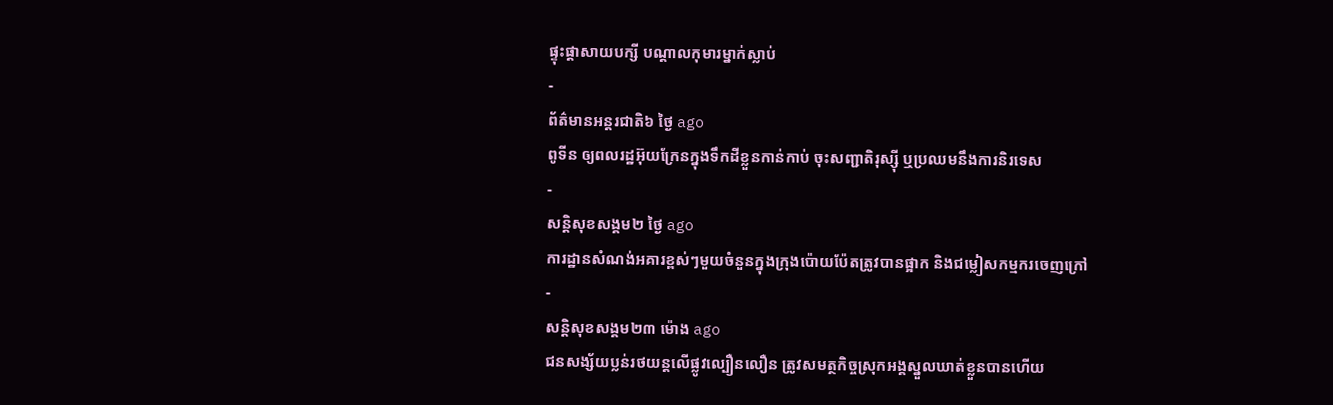ផ្ទុះផ្ដាសាយបក្សី បណ្តាលកុមារម្នាក់ស្លាប់
-
ព័ត៌មានអន្ដរជាតិ៦ ថ្ងៃ ago
ពូទីន ឲ្យពលរដ្ឋអ៊ុយក្រែនក្នុងទឹកដីខ្លួនកាន់កាប់ ចុះសញ្ជាតិរុស្ស៊ី ឬប្រឈមនឹងការនិរទេស
-
សន្តិសុខសង្គម២ ថ្ងៃ ago
ការដ្ឋានសំណង់អគារខ្ពស់ៗមួយចំនួនក្នុងក្រុងប៉ោយប៉ែតត្រូវបានផ្អាក និងជម្លៀសកម្មករចេញក្រៅ
-
សន្តិសុខសង្គម២៣ ម៉ោង ago
ជនសង្ស័យប្លន់រថយន្តលើផ្លូវល្បឿនលឿន ត្រូវសមត្ថកិច្ចស្រុកអង្គស្នួលឃាត់ខ្លួនបានហើយ